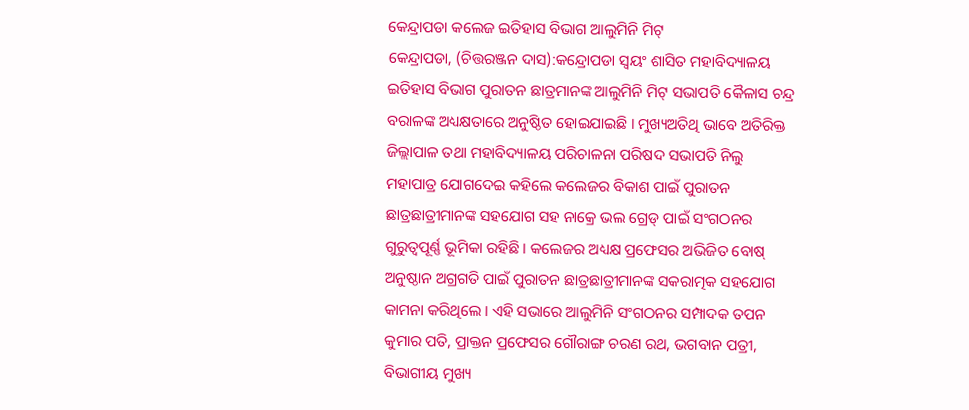କେନ୍ଦ୍ରାପଡା କଲେଜ ଇତିହାସ ବିଭାଗ ଆଲୁମିନି ମିଟ୍
କେନ୍ଦ୍ରାପଡା, (ଚିତ୍ତରଞ୍ଜନ ଦାସ):କନ୍ଦ୍ରୋପଡା ସ୍ୱୟଂ ଶାସିତ ମହାବିଦ୍ୟାଳୟ ଇତିହାସ ବିଭାଗ ପୁରାତନ ଛାତ୍ରମାନଙ୍କ ଆଲୁମିନି ମିଟ୍ ସଭାପତି କୈଳାସ ଚନ୍ଦ୍ର ବରାଳଙ୍କ ଅଧ୍ୟକ୍ଷତାରେ ଅନୁଷ୍ଠିତ ହୋଇଯାଇଛି । ମୁଖ୍ୟଅତିଥି ଭାବେ ଅତିରିକ୍ତ ଜିଲ୍ଲାପାଳ ତଥା ମହାବିଦ୍ୟାଳୟ ପରିଚାଳନା ପରିଷଦ ସଭାପତି ନିଲୁ ମହାପାତ୍ର ଯୋଗଦେଇ କହିଲେ କଲେଜର ବିକାଶ ପାଇଁ ପୁରାତନ ଛାତ୍ରଛାତ୍ରୀମାନଙ୍କ ସହଯୋଗ ସହ ନାକ୍ରେ ଭଲ ଗ୍ରେଡ୍ ପାଇଁ ସଂଗଠନର ଗୁରୁତ୍ୱପୂର୍ଣ୍ଣ ଭୂମିକା ରହିଛି । କଲେଜର ଅଧ୍ୟକ୍ଷ ପ୍ରଫେସର ଅଭିଜିତ ବୋଷ୍ ଅନୁଷ୍ଠାନ ଅଗ୍ରଗତି ପାଇଁ ପୁରାତନ ଛାତ୍ରଛାତ୍ରୀମାନଙ୍କ ସକରାତ୍ମକ ସହଯୋଗ କାମନା କରିଥିଲେ । ଏହି ସଭାରେ ଆଲୁମିନି ସଂଗଠନର ସମ୍ପାଦକ ତପନ କୁମାର ପତି, ପ୍ରାକ୍ତନ ପ୍ରଫେସର ଗୌରାଙ୍ଗ ଚରଣ ରଥ, ଭଗବାନ ପତ୍ରୀ, ବିଭାଗୀୟ ମୁଖ୍ୟ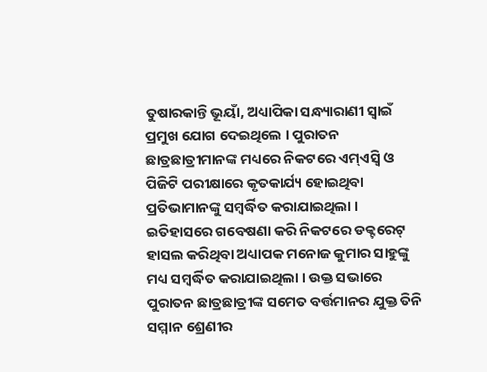ତୁଷାରକାନ୍ତି ଭୂୟାଁ, ଅଧ୍ୟାପିକା ସନ୍ଧ୍ୟାରାଣୀ ସ୍ୱାଇଁ ପ୍ରମୁଖ ଯୋଗ ଦେଇଥିଲେ । ପୁରାତନ ଛାତ୍ରଛାତ୍ରୀମାନଙ୍କ ମଧ୍ୟରେ ନିକଟରେ ଏମ୍ଏସ୍ବି ଓ ପିଜିଟି ପରୀକ୍ଷାରେ କୃତକାର୍ଯ୍ୟ ହୋଇଥିବା ପ୍ରତିଭାମାନଙ୍କୁ ସମ୍ବର୍ଦ୍ଧିତ କରାଯାଇଥିଲା । ଇତିହାସରେ ଗବେଷଣା କରି ନିକଟରେ ଡକ୍ଟରେଟ୍ ହାସଲ କରିଥିବା ଅଧ୍ୟାପକ ମନୋଜ କୁମାର ସାହୁଙ୍କୁ ମଧ୍ୟ ସମ୍ବର୍ଦ୍ଧିତ କରାଯାଇଥିଲା । ଉକ୍ତ ସଭାରେ ପୁରାତନ ଛାତ୍ରଛାତ୍ରୀଙ୍କ ସମେତ ବର୍ତ୍ତମାନର ଯୁକ୍ତ ତିନି ସମ୍ମାନ ଶ୍ରେଣୀର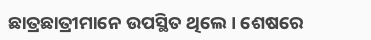ଛାତ୍ରଛାତ୍ରୀମାନେ ଉପସ୍ଥିତ ଥିଲେ । ଶେଷରେ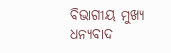ବିଭାଗୀୟ ମୁଖ୍ୟ ଧନ୍ୟବାଦ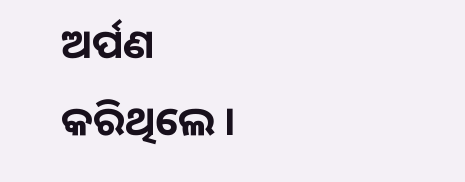ଅର୍ପଣ କରିଥିଲେ ।